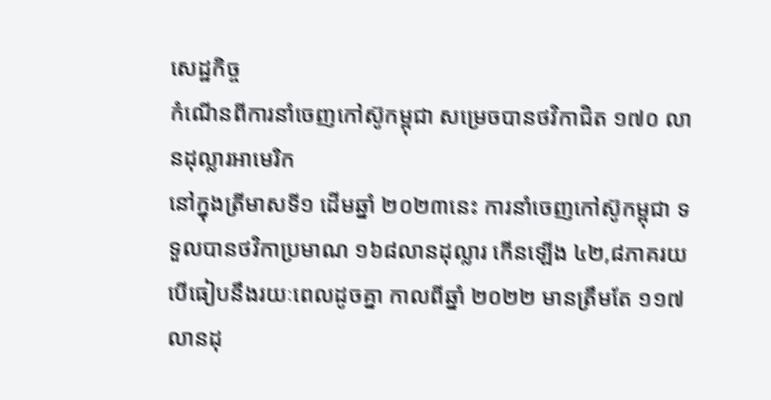សេដ្ឋកិច្ច
កំណើនពីការនាំចេញកៅស៊ូកម្ពុជា សម្រេចបានថវិកាជិត ១៧០ លានដុល្លារអាមេរិក
នៅក្នុងត្រីមាសទី១ ដើមឆ្នាំ ២០២៣នេះ ការនាំចេញកៅស៊ូកម្ពុជា ទទួលបានថវិកាប្រមាណ ១៦៨លានដុល្លារ កើនឡើង ៤២,៨ភាគរយ បើធៀបនឹងរយៈពេលដូចគ្នា កាលពីឆ្នាំ ២០២២ មានត្រឹមតែ ១១៧លានដុ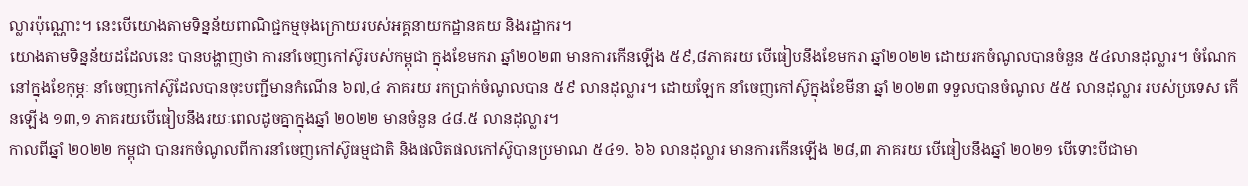ល្លារប៉ុណ្ណោះ។ នេះបើយោងតាមទិន្នន័យពាណិជ្ជកម្មចុងក្រោយរបស់អគ្គនាយកដ្ឋានគយ និងរដ្ឋាករ។
យោងតាមទិន្នន័យដដែលនេះ បានបង្ហាញថា ការនាំចេញកៅស៊ូរបស់កម្ពុជា ក្នុងខែមករា ឆ្នាំ២០២៣ មានការកើនឡើង ៥៩,៨ភាគរយ បើធៀបនឹងខែមករា ឆ្នាំ២០២២ ដោយរកចំណូលបានចំនួន ៥៤លានដុល្លារ។ ចំណែក នៅក្នុងខែកុម្ភៈ នាំចេញកៅស៊ូដែលបានចុះបញ្ជីមានកំណើន ៦៧,៤ ភាគរយ រកប្រាក់ចំណូលបាន ៥៩ លានដុល្លារ។ ដោយឡែក នាំចេញកៅស៊ូក្នុងខែមីនា ឆ្នាំ ២០២៣ ទទួលបានចំណូល ៥៥ លានដុល្លារ របស់ប្រទេស កើនឡើង ១៣,១ ភាគរយបើធៀបនឹងរយៈពេលដូចគ្នាក្នុងឆ្នាំ ២០២២ មានចំនួន ៤៨.៥ លានដុល្លារ។
កាលពីឆ្នាំ ២០២២ កម្ពុជា បានរកចំណូលពីការនាំចេញកៅស៊ូធម្មជាតិ និងផលិតផលកៅស៊ូបានប្រមាណ ៥៤១. ៦៦ លានដុល្លារ មានការកើនឡើង ២៨,៣ ភាគរយ បើធៀបនឹងឆ្នាំ ២០២១ បើទោះបីជាមា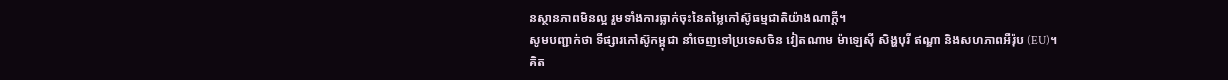នស្ថានភាពមិនល្អ រួមទាំងការធ្លាក់ចុះនៃតម្លៃកៅស៊ូធម្មជាតិយ៉ាងណាក្តី។
សូមបញ្ជាក់ថា ទីផ្សារកៅស៊ូកម្ពុជា នាំចេញទៅប្រទេសចិន វៀតណាម ម៉ាឡេស៊ី សិង្ហបុរី ឥណ្ឌា និងសហភាពអឺរ៉ុប (EU)។
គិត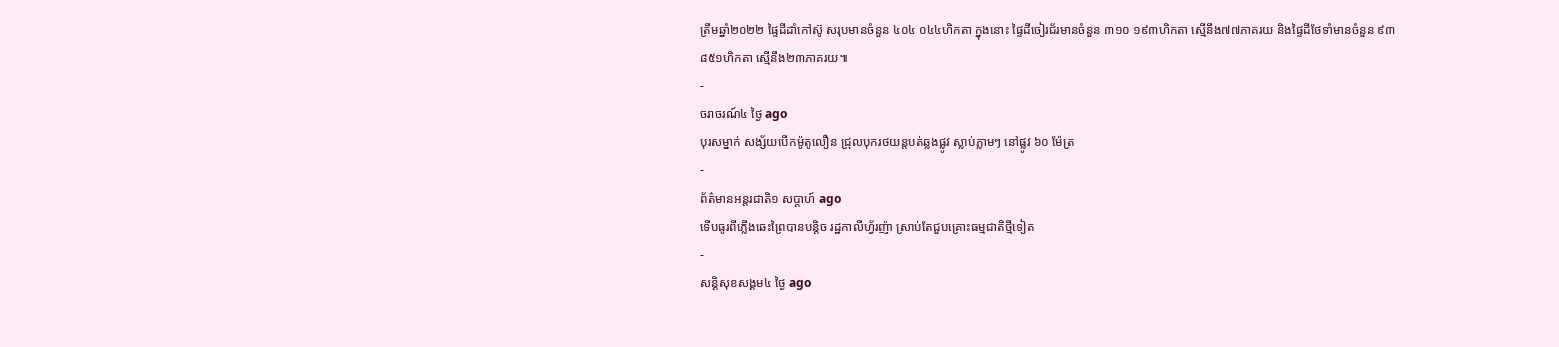ត្រឹមឆ្នាំ២០២២ ផ្ទៃដីដាំកៅស៊ូ សរុបមានចំនួន ៤០៤ ០៤៤ហិកតា ក្នុងនោះ ផ្ទៃដីចៀរជ័រមានចំនួន ៣១០ ១៩៣ហិកតា ស្មើនឹង៧៧ភាគរយ និងផ្ទៃដីថែទាំមានចំនួន ៩៣ ៨៥១ហិកតា ស្មើនឹង២៣ភាគរយ៕
-
ចរាចរណ៍៤ ថ្ងៃ ago
បុរសម្នាក់ សង្ស័យបើកម៉ូតូលឿន ជ្រុលបុករថយន្តបត់ឆ្លងផ្លូវ ស្លាប់ភ្លាមៗ នៅផ្លូវ ៦០ ម៉ែត្រ
-
ព័ត៌មានអន្ដរជាតិ១ សប្តាហ៍ ago
ទើបធូរពីភ្លើងឆេះព្រៃបានបន្តិច រដ្ឋកាលីហ្វ័រញ៉ា ស្រាប់តែជួបគ្រោះធម្មជាតិថ្មីទៀត
-
សន្តិសុខសង្គម៤ ថ្ងៃ ago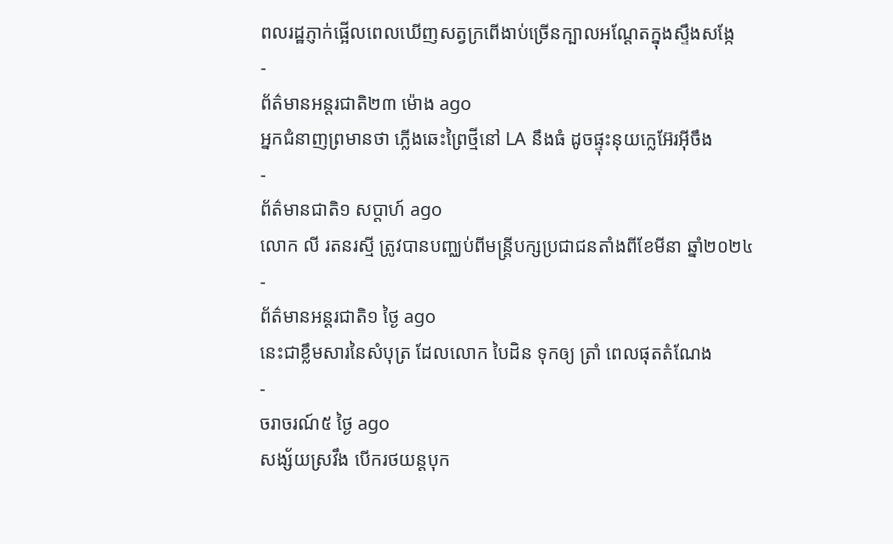ពលរដ្ឋភ្ញាក់ផ្អើលពេលឃើញសត្វក្រពើងាប់ច្រើនក្បាលអណ្ដែតក្នុងស្ទឹងសង្កែ
-
ព័ត៌មានអន្ដរជាតិ២៣ ម៉ោង ago
អ្នកជំនាញព្រមានថា ភ្លើងឆេះព្រៃថ្មីនៅ LA នឹងធំ ដូចផ្ទុះនុយក្លេអ៊ែរអ៊ីចឹង
-
ព័ត៌មានជាតិ១ សប្តាហ៍ ago
លោក លី រតនរស្មី ត្រូវបានបញ្ឈប់ពីមន្ត្រីបក្សប្រជាជនតាំងពីខែមីនា ឆ្នាំ២០២៤
-
ព័ត៌មានអន្ដរជាតិ១ ថ្ងៃ ago
នេះជាខ្លឹមសារនៃសំបុត្រ ដែលលោក បៃដិន ទុកឲ្យ ត្រាំ ពេលផុតតំណែង
-
ចរាចរណ៍៥ ថ្ងៃ ago
សង្ស័យស្រវឹង បើករថយន្តបុក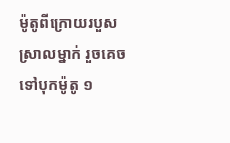ម៉ូតូពីក្រោយរបួសស្រាលម្នាក់ រួចគេចទៅបុកម៉ូតូ ១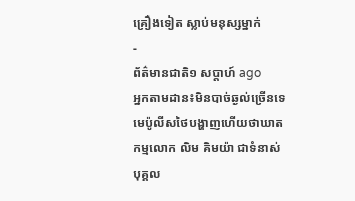គ្រឿងទៀត ស្លាប់មនុស្សម្នាក់
-
ព័ត៌មានជាតិ១ សប្តាហ៍ ago
អ្នកតាមដាន៖មិនបាច់ឆ្ងល់ច្រើនទេ មេប៉ូលីសថៃបង្ហាញហើយថាឃាតកម្មលោក លិម គិមយ៉ា ជាទំនាស់បុគ្គល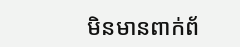មិនមានពាក់ព័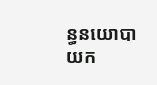ន្ធនយោបាយក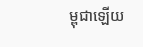ម្ពុជាឡើយ